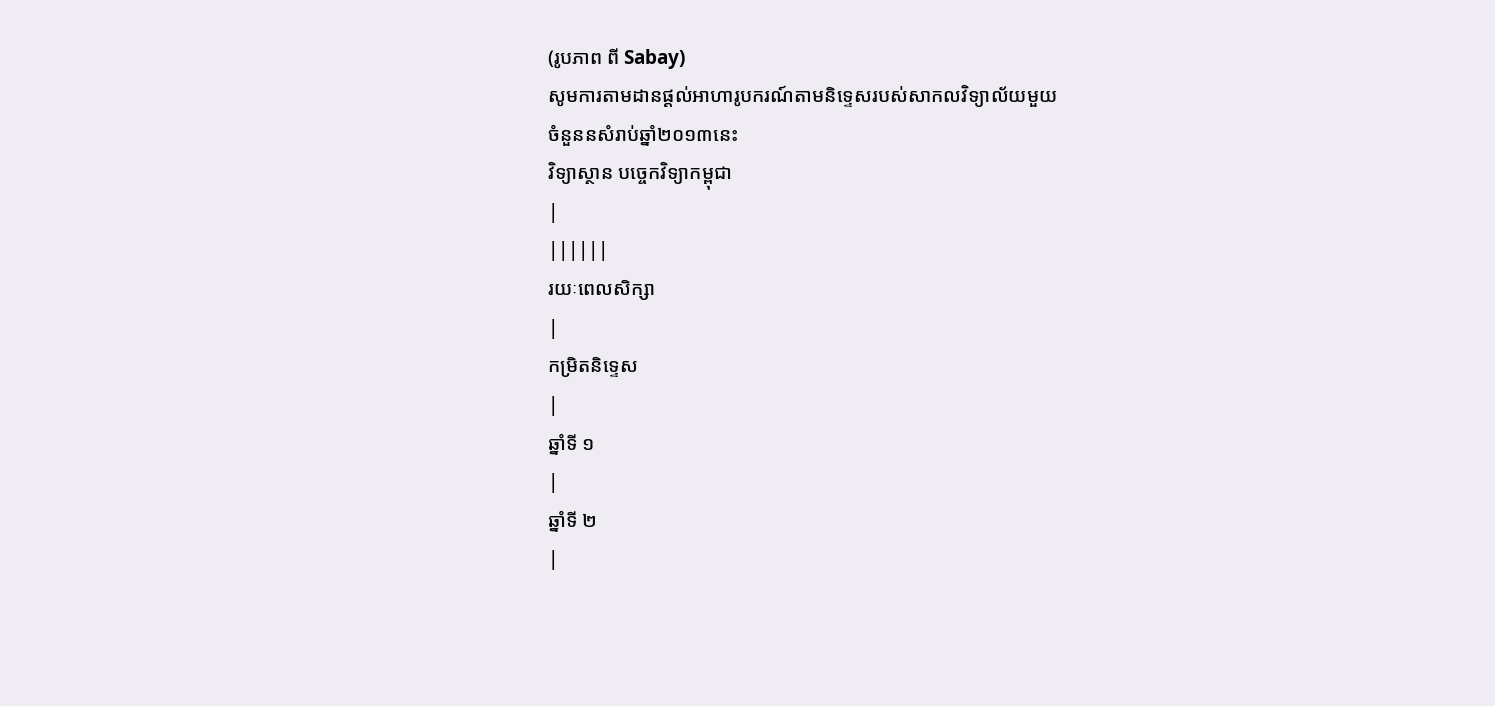(រូបភាព ពី Sabay)
សូមការតាមដានផ្តល់អាហារូបករណ៍តាមនិទ្ទេសរបស់សាកលវិទ្យាល័យមួយ
ចំនួននសំរាប់ឆ្នាំ២០១៣នេះ
វិទ្យាស្ថាន បច្ចេកវិទ្យាកម្ពុជា
|
||||||
រយៈពេលសិក្សា
|
កម្រិតនិទ្ទេស
|
ឆ្នាំទី ១
|
ឆ្នាំទី ២
|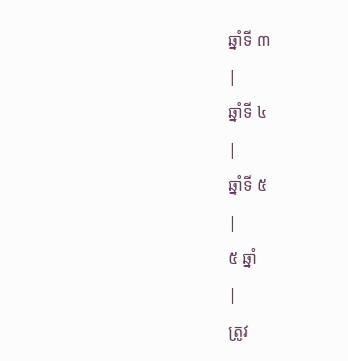ឆ្នាំទី ៣
|
ឆ្នាំទី ៤
|
ឆ្នាំទី ៥
|
៥ ឆ្នាំ
|
ត្រូវ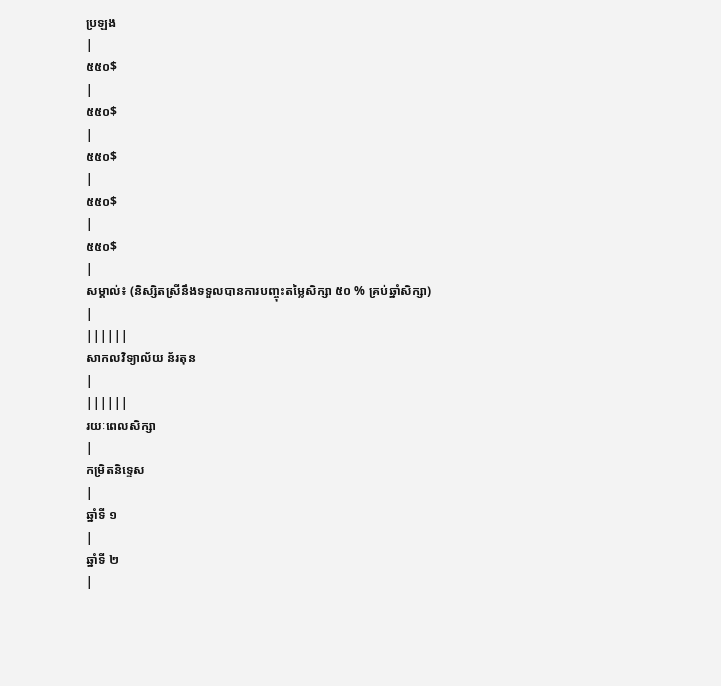ប្រឡង
|
៥៥០$
|
៥៥០$
|
៥៥០$
|
៥៥០$
|
៥៥០$
|
សម្គាល់៖ (និស្សិតស្រីនឹងទទួលបានការបញ្ចុះតម្លៃសិក្សា ៥០ % គ្រប់ឆ្នាំសិក្សា)
|
||||||
សាកលវិទ្យាល័យ ន័រតុន
|
||||||
រយៈពេលសិក្សា
|
កម្រិតនិទ្ទេស
|
ឆ្នាំទី ១
|
ឆ្នាំទី ២
|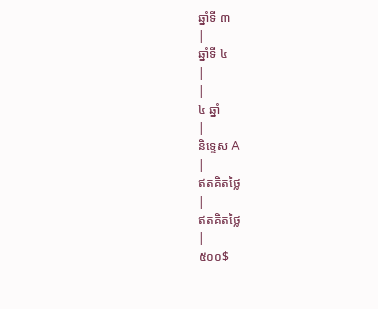ឆ្នាំទី ៣
|
ឆ្នាំទី ៤
|
|
៤ ឆ្នាំ
|
និទ្ទេស A
|
ឥតគិតថ្លៃ
|
ឥតគិតថ្លៃ
|
៥០០$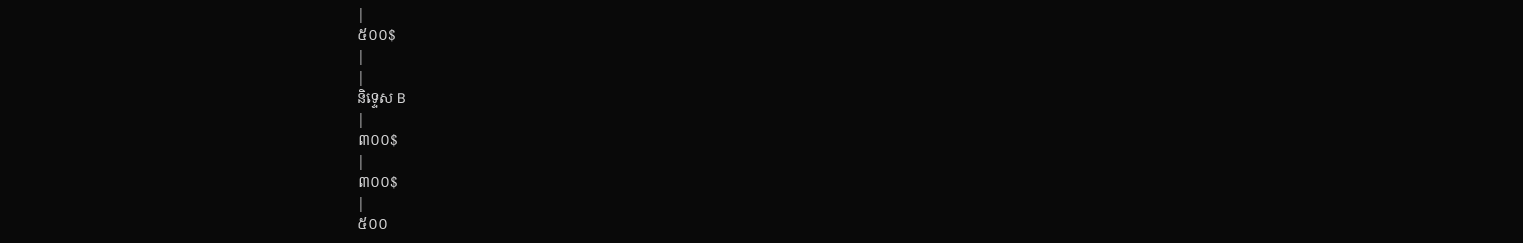|
៥០០$
|
|
និទ្ទេស B
|
៣០០$
|
៣០០$
|
៥០០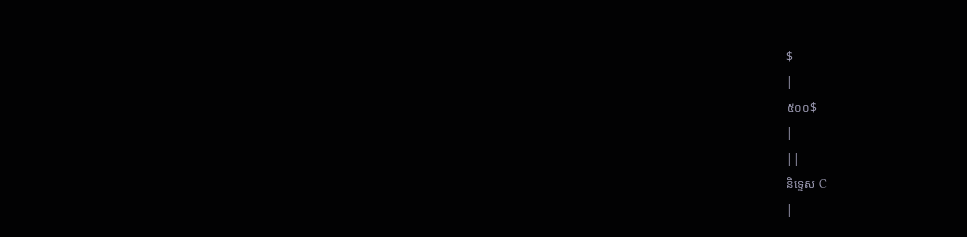$
|
៥០០$
|
||
និទ្ទេស C
|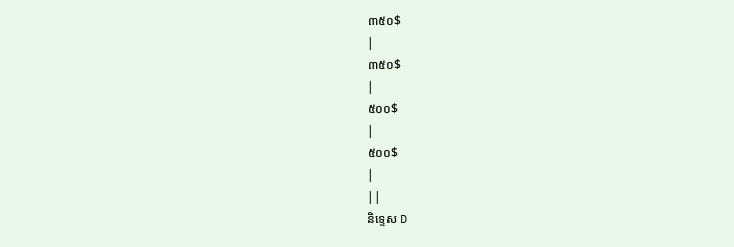៣៥០$
|
៣៥០$
|
៥០០$
|
៥០០$
|
||
និទ្ទេស D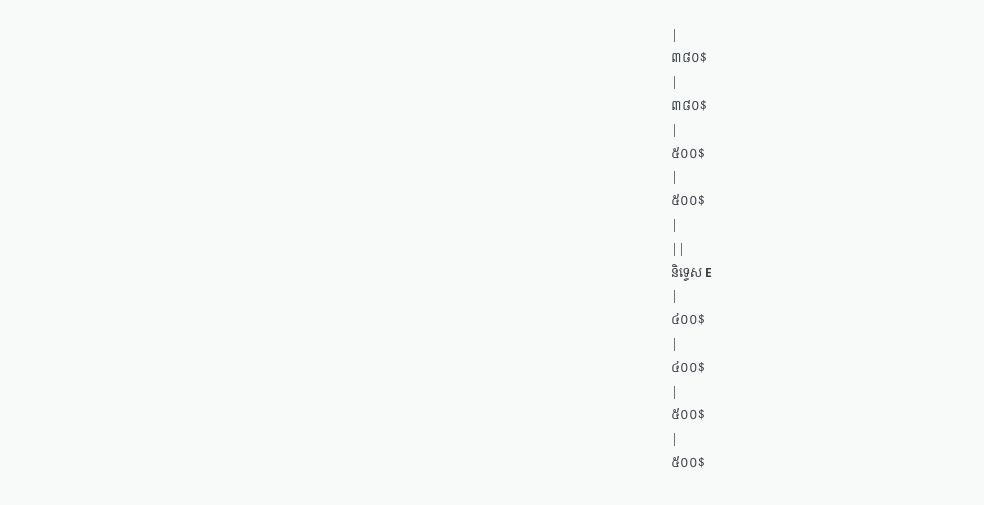|
៣៨០$
|
៣៨០$
|
៥០០$
|
៥០០$
|
||
និទ្ទេស E
|
៤០០$
|
៤០០$
|
៥០០$
|
៥០០$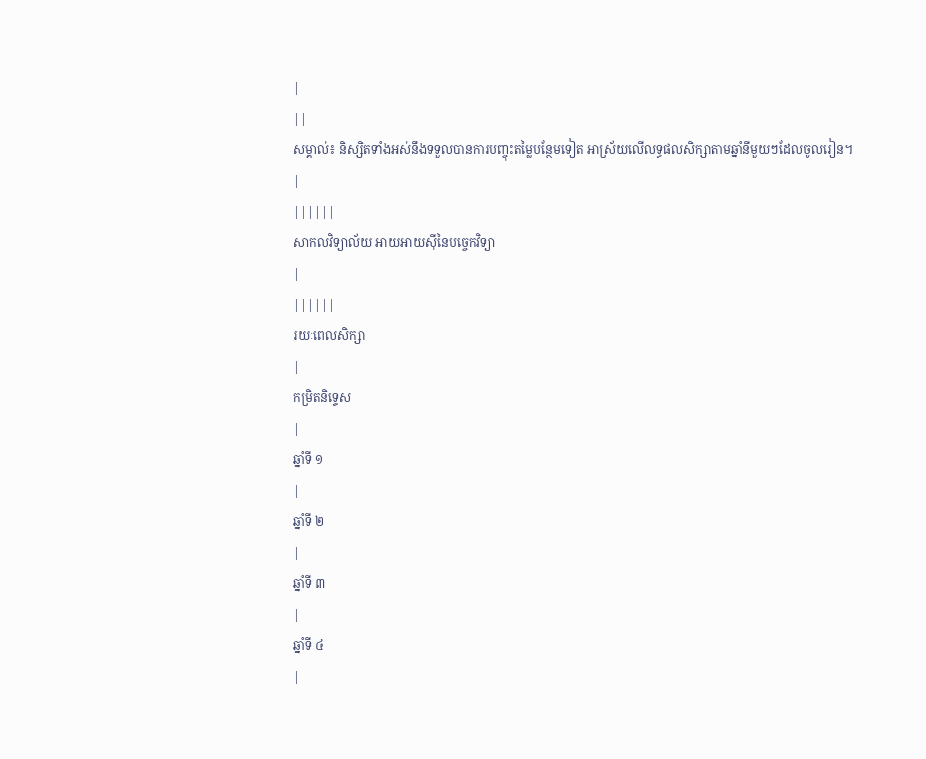|
||
សម្គាល់៖ និស្សិតទាំងអស់នឹងទទួលបានការបញ្ចុះតម្លៃបន្ថែមទៀត អាស្រ័យលើលទ្ធផលសិក្សាតាមឆ្នាំនីមួយៗដែលចូលរៀន។
|
||||||
សាកលវិទ្យាល័យ អាយអាយស៊ីនៃបច្ចេកវិទ្យា
|
||||||
រយៈពេលសិក្សា
|
កម្រិតនិទ្ទេស
|
ឆ្នាំទី ១
|
ឆ្នាំទី ២
|
ឆ្នាំទី ៣
|
ឆ្នាំទី ៤
|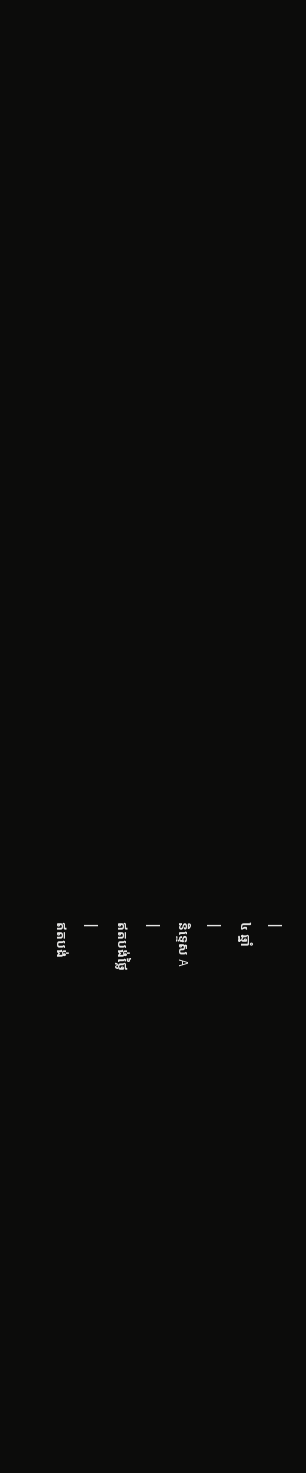|
៤ ឆ្នាំ
|
និទ្ទេស A
|
ឥតបង់ថ្លៃ
|
ឥតបង់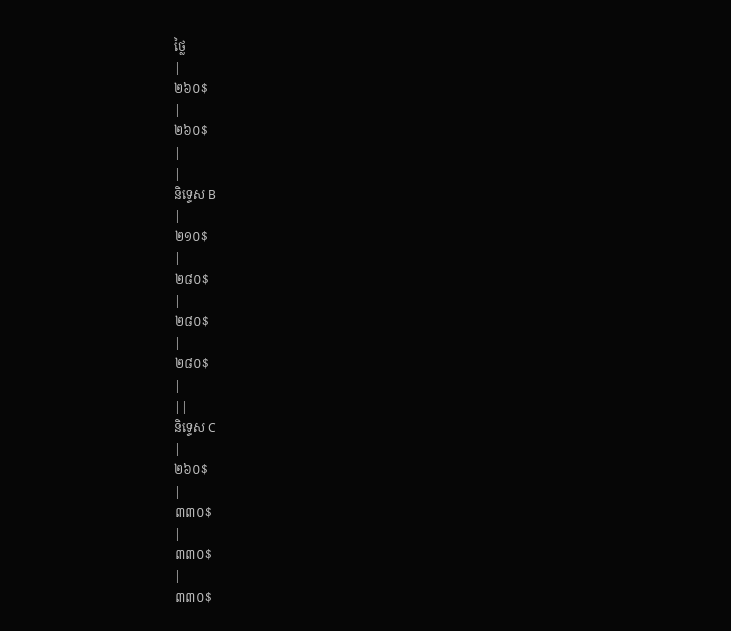ថ្លៃ
|
២៦០$
|
២៦០$
|
|
និទ្ទេស B
|
២១០$
|
២៨០$
|
២៨០$
|
២៨០$
|
||
និទ្ទេស C
|
២៦០$
|
៣៣០$
|
៣៣០$
|
៣៣០$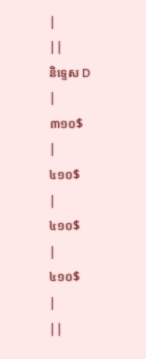|
||
និទ្ទេស D
|
៣១០$
|
៤១០$
|
៤១០$
|
៤១០$
|
||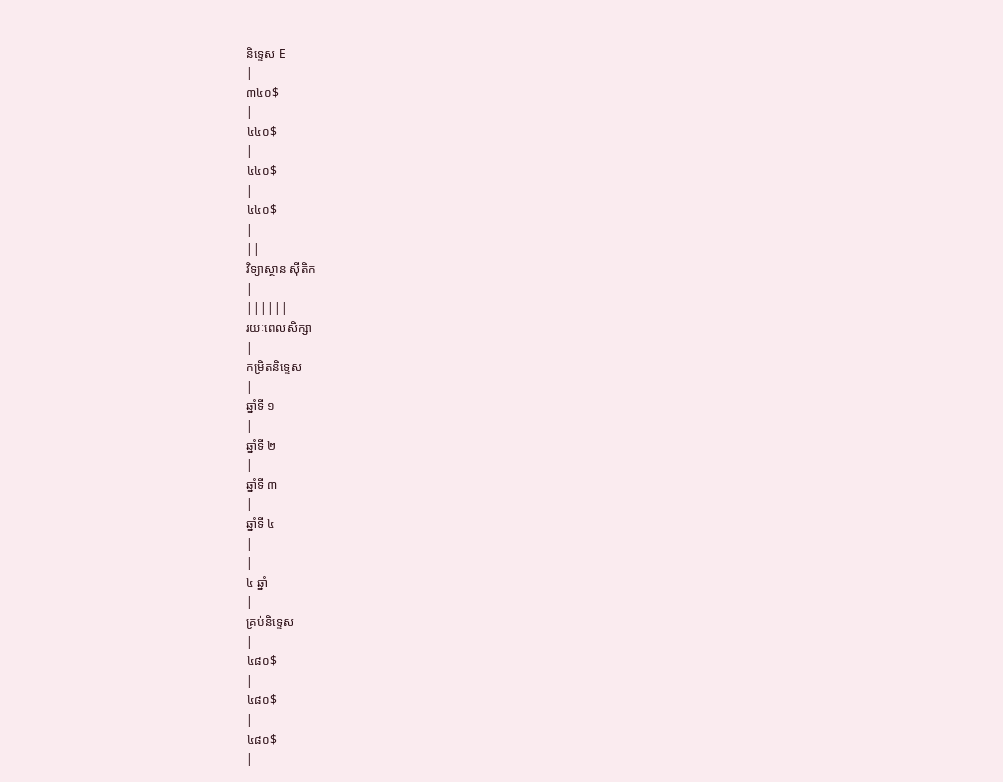និទ្ទេស E
|
៣៤០$
|
៤៤០$
|
៤៤០$
|
៤៤០$
|
||
វិទ្យាស្ថាន ស៊ីតិក
|
||||||
រយៈពេលសិក្សា
|
កម្រិតនិទ្ទេស
|
ឆ្នាំទី ១
|
ឆ្នាំទី ២
|
ឆ្នាំទី ៣
|
ឆ្នាំទី ៤
|
|
៤ ឆ្នាំ
|
គ្រប់និទ្ទេស
|
៤៨០$
|
៤៨០$
|
៤៨០$
|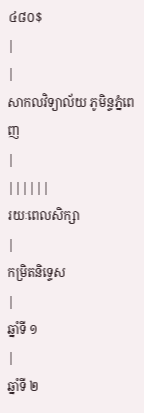៤៨០$
|
|
សាកលវិទ្យាល័យ ភូមិន្ទភ្នំពេញ
|
||||||
រយៈពេលសិក្សា
|
កម្រិតនិទ្ទេស
|
ឆ្នាំទី ១
|
ឆ្នាំទី ២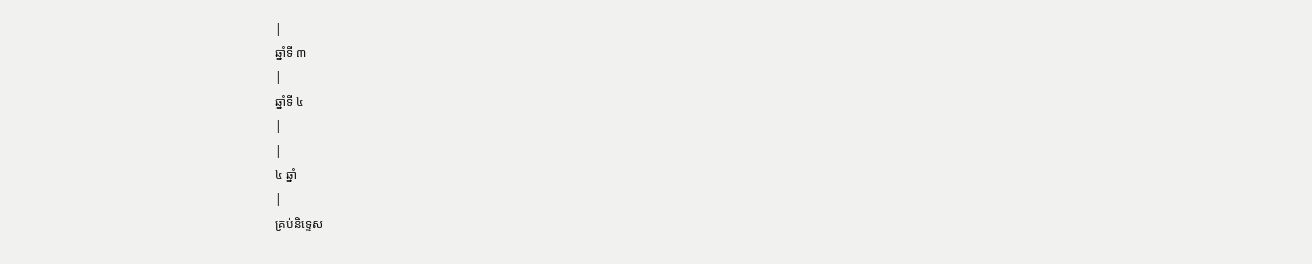|
ឆ្នាំទី ៣
|
ឆ្នាំទី ៤
|
|
៤ ឆ្នាំ
|
គ្រប់និទ្ទេស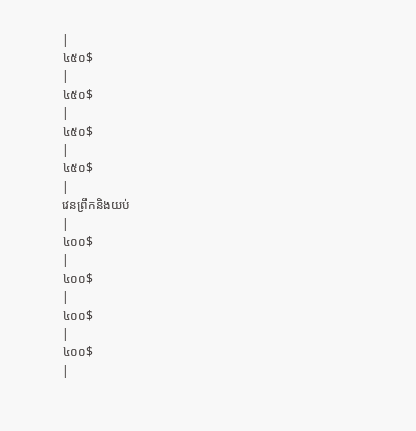|
៤៥០$
|
៤៥០$
|
៤៥០$
|
៤៥០$
|
វេនព្រឹកនិងយប់
|
៤០០$
|
៤០០$
|
៤០០$
|
៤០០$
|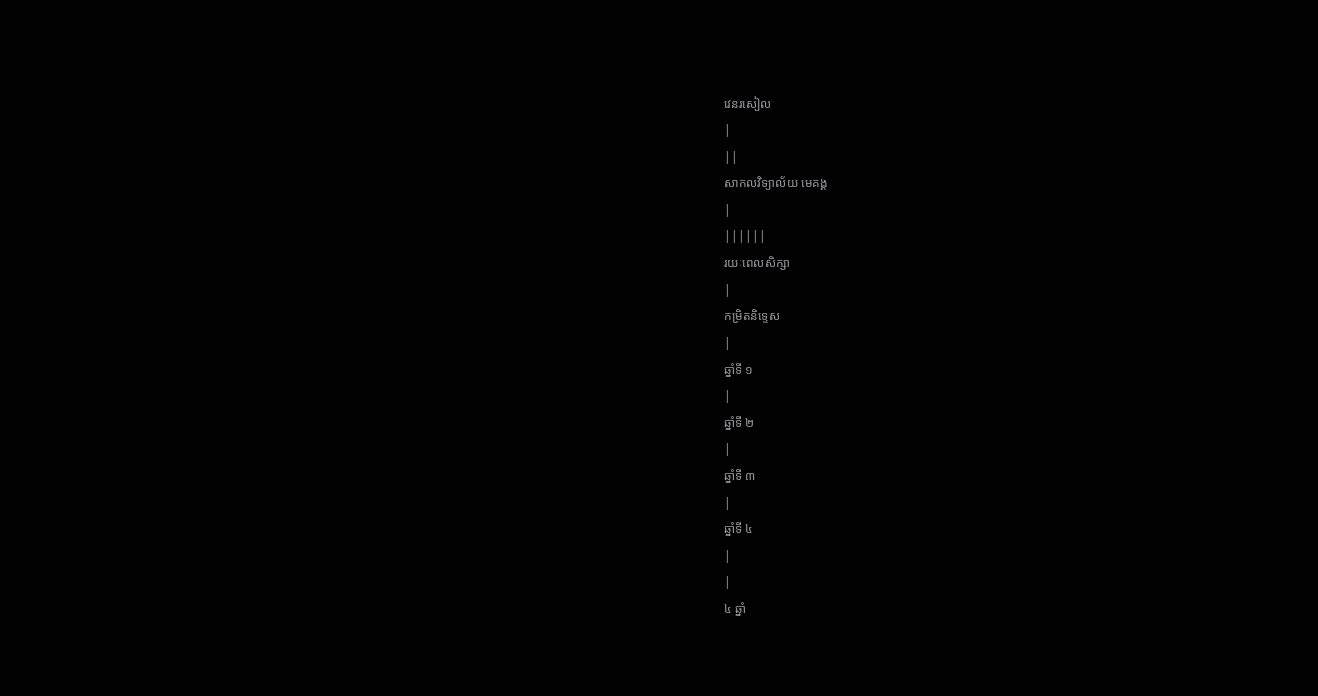វេនរសៀល
|
||
សាកលវិទ្យាល័យ មេគង្គ
|
||||||
រយៈពេលសិក្សា
|
កម្រិតនិទ្ទេស
|
ឆ្នាំទី ១
|
ឆ្នាំទី ២
|
ឆ្នាំទី ៣
|
ឆ្នាំទី ៤
|
|
៤ ឆ្នាំ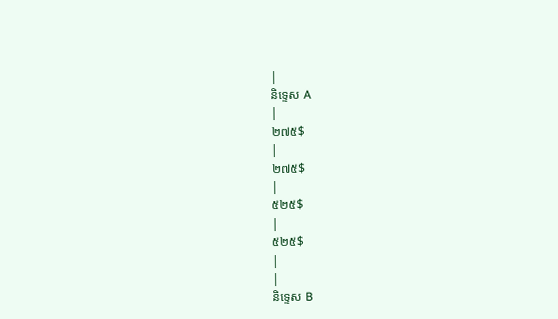|
និទ្ទេស A
|
២៧៥$
|
២៧៥$
|
៥២៥$
|
៥២៥$
|
|
និទ្ទេស B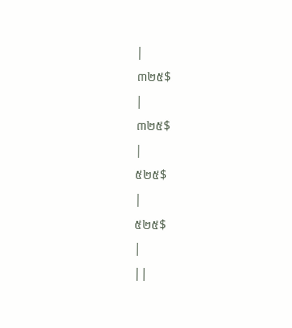|
៣២៥$
|
៣២៥$
|
៥២៥$
|
៥២៥$
|
||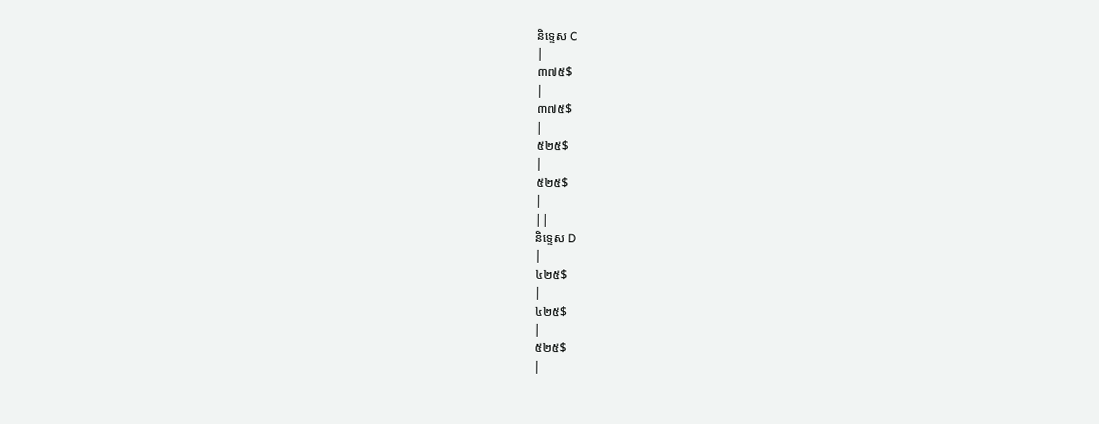និទ្ទេស C
|
៣៧៥$
|
៣៧៥$
|
៥២៥$
|
៥២៥$
|
||
និទ្ទេស D
|
៤២៥$
|
៤២៥$
|
៥២៥$
|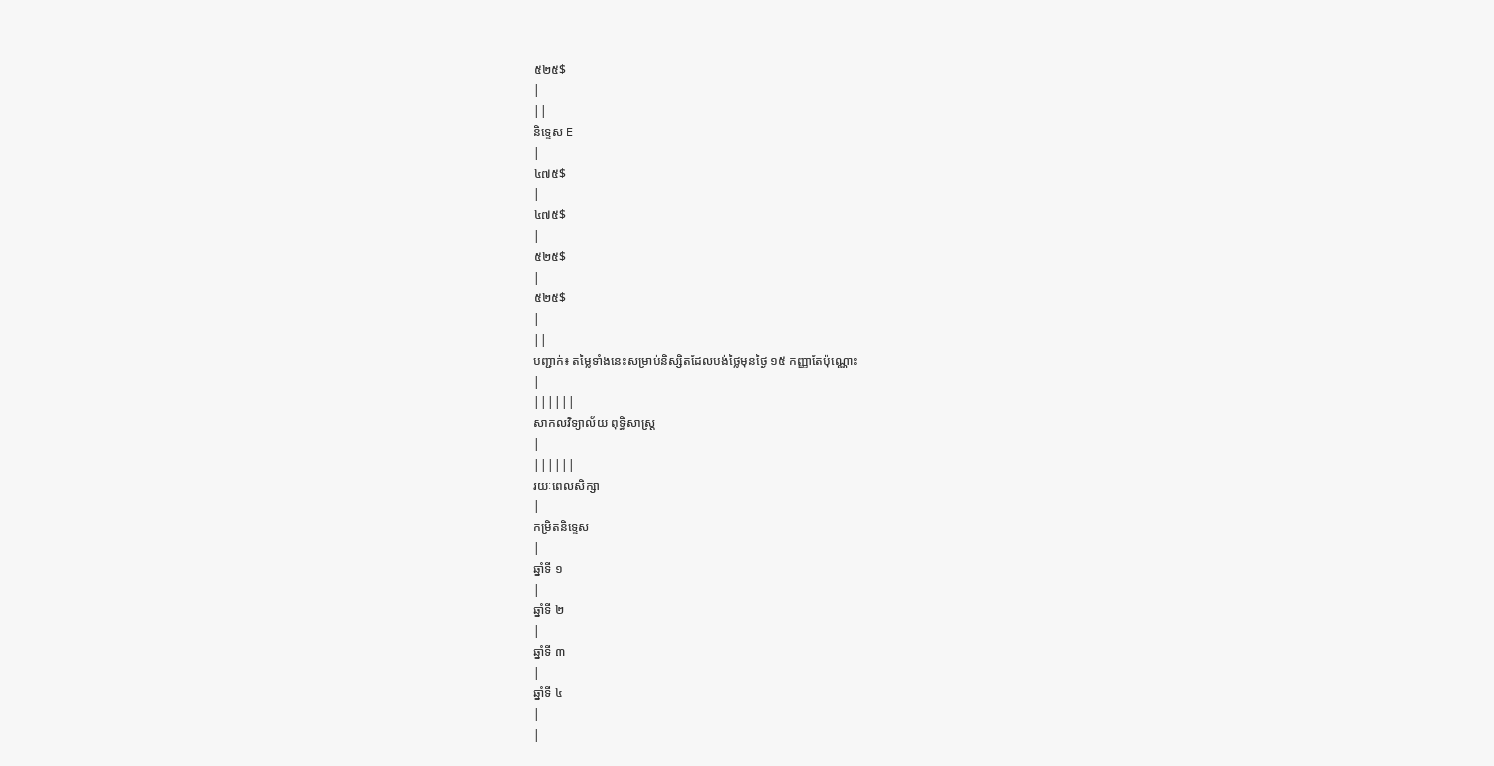៥២៥$
|
||
និទ្ទេស E
|
៤៧៥$
|
៤៧៥$
|
៥២៥$
|
៥២៥$
|
||
បញ្ជាក់៖ តម្លៃទាំងនេះសម្រាប់និស្សិតដែលបង់ថ្លៃមុនថ្ងៃ ១៥ កញ្ញាតែប៉ុណ្ណោះ
|
||||||
សាកលវិទ្យាល័យ ពុទ្ធិសាស្រ្ត
|
||||||
រយៈពេលសិក្សា
|
កម្រិតនិទ្ទេស
|
ឆ្នាំទី ១
|
ឆ្នាំទី ២
|
ឆ្នាំទី ៣
|
ឆ្នាំទី ៤
|
|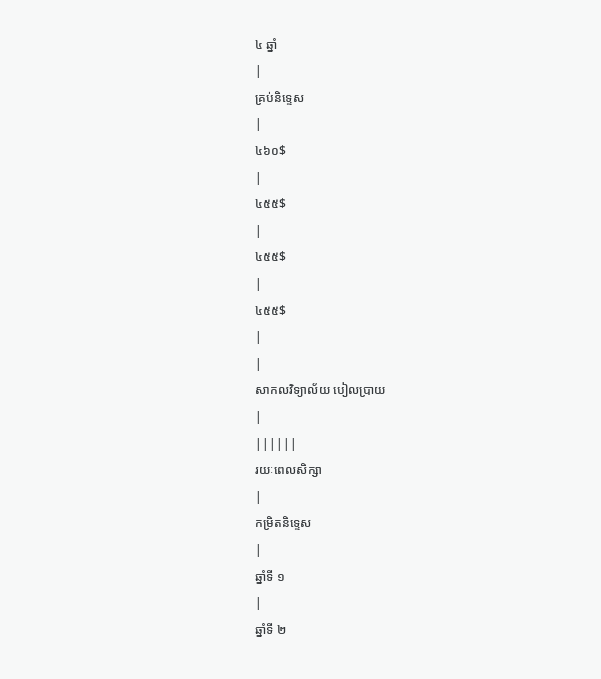៤ ឆ្នាំ
|
គ្រប់និទ្ទេស
|
៤៦០$
|
៤៥៥$
|
៤៥៥$
|
៤៥៥$
|
|
សាកលវិទ្យាល័យ បៀលប្រាយ
|
||||||
រយៈពេលសិក្សា
|
កម្រិតនិទ្ទេស
|
ឆ្នាំទី ១
|
ឆ្នាំទី ២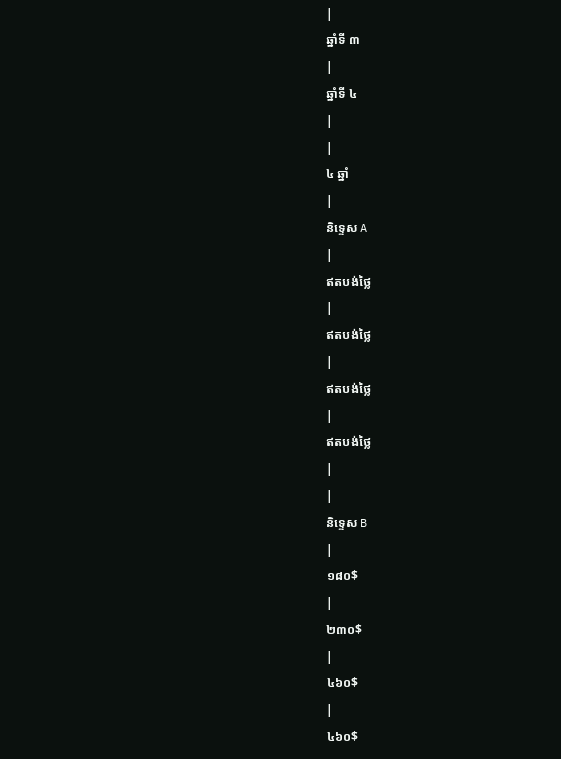|
ឆ្នាំទី ៣
|
ឆ្នាំទី ៤
|
|
៤ ឆ្នាំ
|
និទ្ទេស A
|
ឥតបង់ថ្លៃ
|
ឥតបង់ថ្លៃ
|
ឥតបង់ថ្លៃ
|
ឥតបង់ថ្លៃ
|
|
និទ្ទេស B
|
១៨០$
|
២៣០$
|
៤៦០$
|
៤៦០$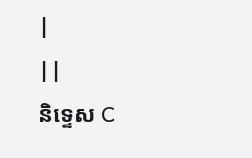|
||
និទ្ទេស C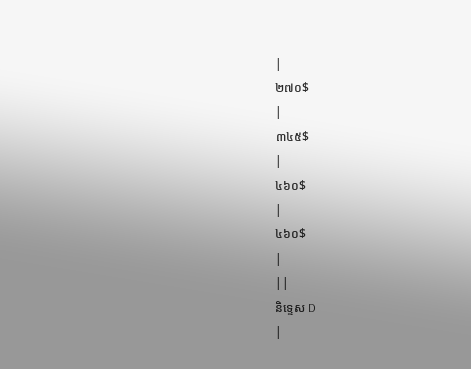|
២៧០$
|
៣៤៥$
|
៤៦០$
|
៤៦០$
|
||
និទ្ទេស D
|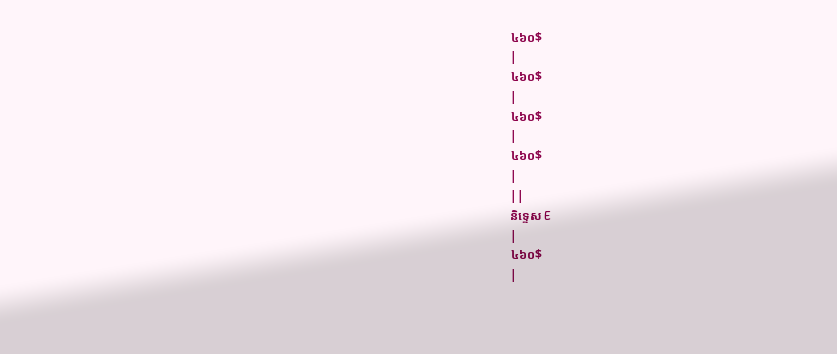៤៦០$
|
៤៦០$
|
៤៦០$
|
៤៦០$
|
||
និទ្ទេស E
|
៤៦០$
|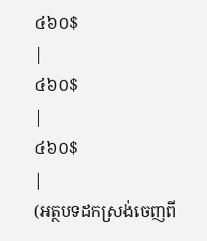៤៦០$
|
៤៦០$
|
៤៦០$
|
(អត្ថបទដកស្រង់ចេញពី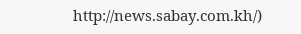http://news.sabay.com.kh/)